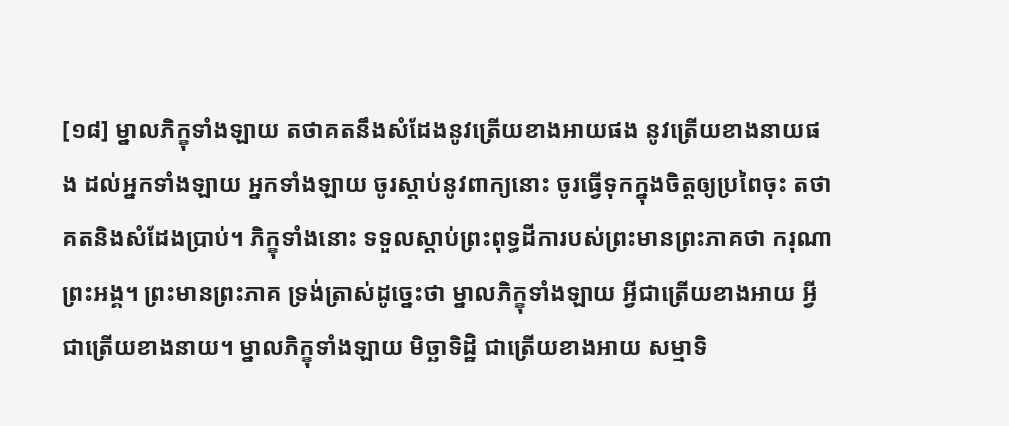[១៨] ម្នាលភិក្ខុទាំងឡាយ តថាគតនឹងសំដែងនូវត្រើយខាងអាយផង នូវត្រើយខាងនាយផង ដល់អ្នកទាំងឡាយ អ្នកទាំងឡាយ ចូរស្តាប់នូវពាក្យនោះ ចូរធ្វើទុកក្នុងចិត្តឲ្យប្រពៃចុះ តថាគតនិងសំដែងប្រាប់។ ភិក្ខុទាំងនោះ ទទួលស្តាប់ព្រះពុទ្ធដីការបស់ព្រះមានព្រះភាគថា ករុណា ព្រះអង្គ។ ព្រះមានព្រះភាគ ទ្រង់ត្រាស់ដូច្នេះថា ម្នាលភិក្ខុទាំងឡាយ អ្វីជាត្រើយខាងអាយ អ្វីជាត្រើយខាងនាយ។ ម្នាលភិក្ខុទាំងឡាយ មិច្ឆាទិដ្ឋិ ជាត្រើយខាងអាយ សម្មាទិ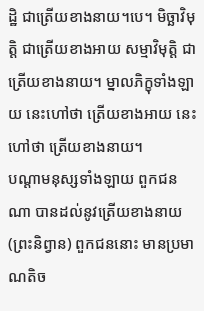ដ្ឋិ ជាត្រើយខាងនាយ។បេ។ មិច្ឆាវិមុត្តិ ជាត្រើយខាងអាយ សម្មាវិមុត្តិ ជាត្រើយខាងនាយ។ ម្នាលភិក្ខុទាំងឡាយ នេះហៅថា ត្រើយខាងអាយ នេះហៅថា ត្រើយខាងនាយ។
បណ្តាមនុស្សទាំងឡាយ ពួកជនណា បានដល់នូវត្រើយខាងនាយ (ព្រះនិព្វាន) ពួកជននោះ មានប្រមាណតិច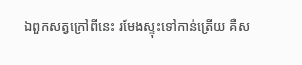ឯពួកសត្វក្រៅពីនេះ រមែងស្ទុះទៅកាន់ត្រើយ គឺស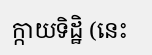ក្កាយទិដ្ឋិ (នេះ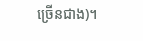ច្រើនជាង)។